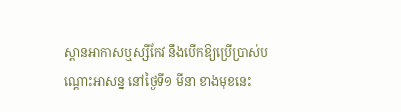ស្ពានអាកាសឬស្សីកែវ នឹងបើកឱ្យប្រើប្រាស់បណ្តោះអាសន្ន នៅថ្ងៃទី១ មីនា ខាងមុខនេះ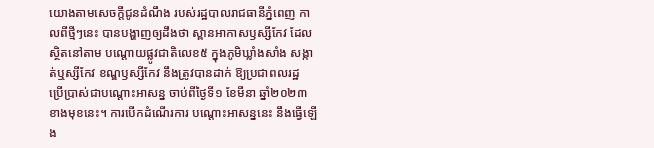យោងតាមសេចក្តីជូនដំណឹង របស់រដ្ឋបាលរាជធានីភ្នំពេញ កាលពីថ្មីៗនេះ បានបង្ហាញឲ្យដឹងថា ស្ពានអាកាសឫស្សីកែវ ដែលស្ថិតនៅតាម បណ្តោយផ្លូវជាតិលេខ៥ ក្នុងភូមិឃ្លាំងសាំង សង្កាត់ឬស្សីកែវ ខណ្ឌឫស្សីកែវ នឹងត្រូវបានដាក់ ឱ្យប្រជាពលរដ្ឋ ប្រើប្រាស់ជាបណ្តោះអាសន្ន ចាប់ពីថ្ងៃទី១ ខែមីនា ឆ្នាំ២០២៣ ខាងមុខនេះ។ ការបើកដំណើរការ បណ្តោះអាសន្ននេះ នឹងធ្វើឡើង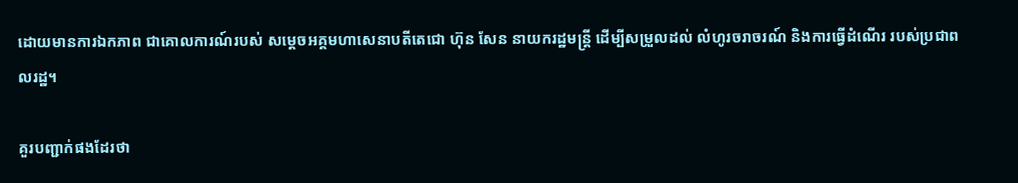ដោយមានការឯកភាព ជាគោលការណ៍របស់ សម្តេចអគ្គមហាសេនាបតីតេជោ ហ៊ុន សែន នាយករដ្ឋមន្ត្រី ដើម្បីសម្រួលដល់ លំហូរចរាចរណ៍ និងការធ្វើដំណើរ របស់ប្រជាពលរដ្ឋ។

គួរបញ្ជាក់ផងដែរថា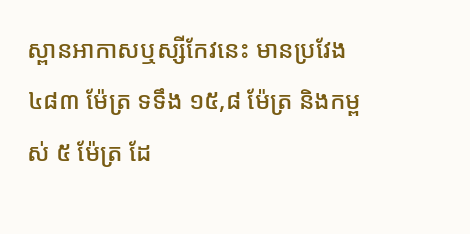ស្ពានអាកាសឬស្សីកែវនេះ មានប្រវែង ៤៨៣ ម៉ែត្រ ទទឹង ១៥,៨ ម៉ែត្រ និងកម្ពស់ ៥ ម៉ែត្រ ដែ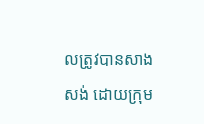លត្រូវបានសាងសង់ ដោយក្រុម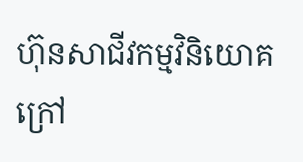ហ៊ុនសាជីវកម្មវិនិយោគ ក្រៅ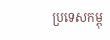ប្រទេសកម្ពុ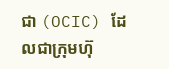ជា (OCIC) ដែលជាក្រុមហ៊ុ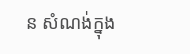ន សំណង់ក្នុង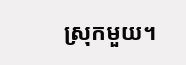ស្រុកមួយ។